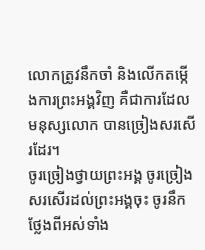លោកត្រូវនឹកចាំ និងលើកតម្កើងការព្រះអង្គវិញ គឺជាការដែលមនុស្សលោក បានច្រៀងសរសើរដែរ។
ចូរច្រៀងថ្វាយព្រះអង្គ ចូរច្រៀងសរសើរដល់ព្រះអង្គចុះ ចូរនឹកថ្លែងពីអស់ទាំង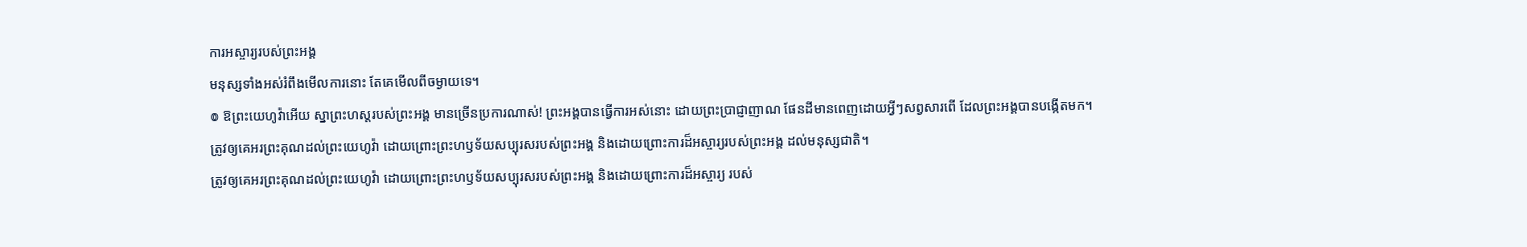ការអស្ចារ្យរបស់ព្រះអង្គ
មនុស្សទាំងអស់រំពឹងមើលការនោះ តែគេមើលពីចម្ងាយទេ។
៙ ឱព្រះយេហូវ៉ាអើយ ស្នាព្រះហស្តរបស់ព្រះអង្គ មានច្រើនប្រការណាស់! ព្រះអង្គបានធ្វើការអស់នោះ ដោយព្រះប្រាជ្ញាញាណ ផែនដីមានពេញដោយអ្វីៗសព្វសារពើ ដែលព្រះអង្គបានបង្កើតមក។
ត្រូវឲ្យគេអរព្រះគុណដល់ព្រះយេហូវ៉ា ដោយព្រោះព្រះហឫទ័យសប្បុរសរបស់ព្រះអង្គ និងដោយព្រោះការដ៏អស្ចារ្យរបស់ព្រះអង្គ ដល់មនុស្សជាតិ។
ត្រូវឲ្យគេអរព្រះគុណដល់ព្រះយេហូវ៉ា ដោយព្រោះព្រះហឫទ័យសប្បុរសរបស់ព្រះអង្គ និងដោយព្រោះការដ៏អស្ចារ្យ របស់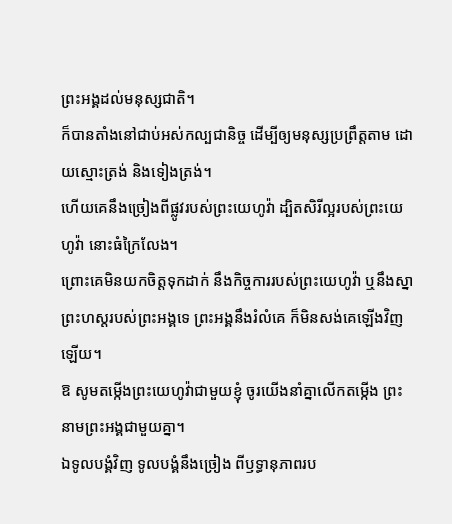ព្រះអង្គដល់មនុស្សជាតិ។
ក៏បានតាំងនៅជាប់អស់កល្បជានិច្ច ដើម្បីឲ្យមនុស្សប្រព្រឹត្តតាម ដោយស្មោះត្រង់ និងទៀងត្រង់។
ហើយគេនឹងច្រៀងពីផ្លូវរបស់ព្រះយេហូវ៉ា ដ្បិតសិរីល្អរបស់ព្រះយេហូវ៉ា នោះធំក្រៃលែង។
ព្រោះគេមិនយកចិត្តទុកដាក់ នឹងកិច្ចការរបស់ព្រះយេហូវ៉ា ឬនឹងស្នាព្រះហស្តរបស់ព្រះអង្គទេ ព្រះអង្គនឹងរំលំគេ ក៏មិនសង់គេឡើងវិញឡើយ។
ឱ សូមតម្កើងព្រះយេហូវ៉ាជាមួយខ្ញុំ ចូរយើងនាំគ្នាលើកតម្កើង ព្រះនាមព្រះអង្គជាមួយគ្នា។
ឯទូលបង្គំវិញ ទូលបង្គំនឹងច្រៀង ពីឫទ្ធានុភាពរប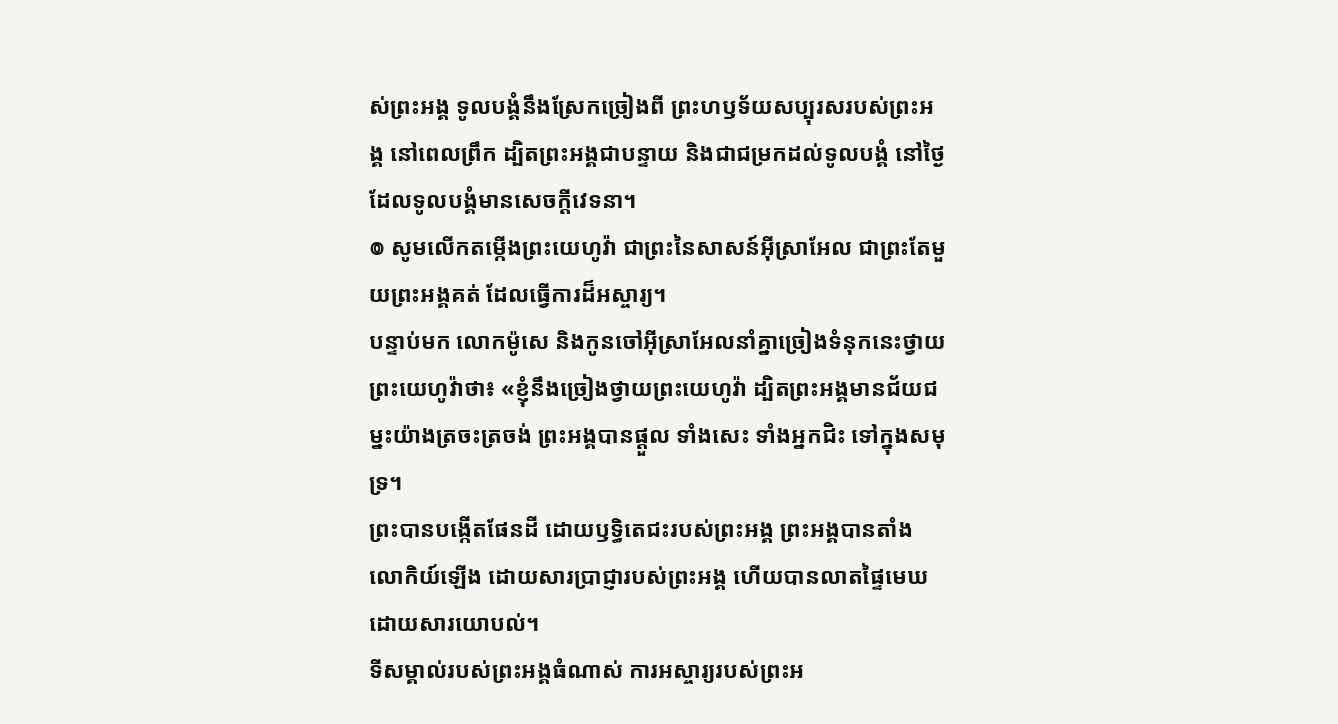ស់ព្រះអង្គ ទូលបង្គំនឹងស្រែកច្រៀងពី ព្រះហឫទ័យសប្បុរសរបស់ព្រះអង្គ នៅពេលព្រឹក ដ្បិតព្រះអង្គជាបន្ទាយ និងជាជម្រកដល់ទូលបង្គំ នៅថ្ងៃដែលទូលបង្គំមានសេចក្ដីវេទនា។
៙ សូមលើកតម្កើងព្រះយេហូវ៉ា ជាព្រះនៃសាសន៍អ៊ីស្រាអែល ជាព្រះតែមួយព្រះអង្គគត់ ដែលធ្វើការដ៏អស្ចារ្យ។
បន្ទាប់មក លោកម៉ូសេ និងកូនចៅអ៊ីស្រាអែលនាំគ្នាច្រៀងទំនុកនេះថ្វាយព្រះយេហូវ៉ាថា៖ «ខ្ញុំនឹងច្រៀងថ្វាយព្រះយេហូវ៉ា ដ្បិតព្រះអង្គមានជ័យជម្នះយ៉ាងត្រចះត្រចង់ ព្រះអង្គបានផ្តួល ទាំងសេះ ទាំងអ្នកជិះ ទៅក្នុងសមុទ្រ។
ព្រះបានបង្កើតផែនដី ដោយឫទ្ធិតេជះរបស់ព្រះអង្គ ព្រះអង្គបានតាំងលោកិយ៍ឡើង ដោយសារប្រាជ្ញារបស់ព្រះអង្គ ហើយបានលាតផ្ទៃមេឃ ដោយសារយោបល់។
ទីសម្គាល់របស់ព្រះអង្គធំណាស់ ការអស្ចារ្យរបស់ព្រះអ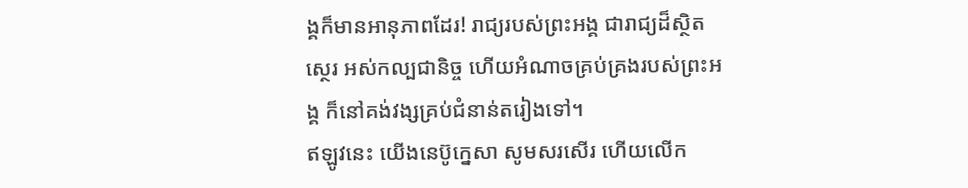ង្គក៏មានអានុភាពដែរ! រាជ្យរបស់ព្រះអង្គ ជារាជ្យដ៏ស្ថិតស្ថេរ អស់កល្បជានិច្ច ហើយអំណាចគ្រប់គ្រងរបស់ព្រះអង្គ ក៏នៅគង់វង្សគ្រប់ជំនាន់តរៀងទៅ។
ឥឡូវនេះ យើងនេប៊ូក្នេសា សូមសរសើរ ហើយលើក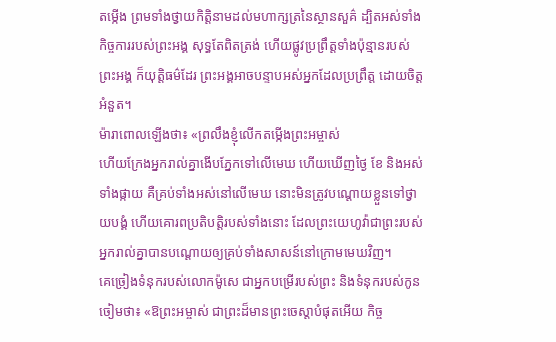តម្កើង ព្រមទាំងថ្វាយកិត្តិនាមដល់មហាក្សត្រនៃស្ថានសួគ៌ ដ្បិតអស់ទាំងកិច្ចការរបស់ព្រះអង្គ សុទ្ធតែពិតត្រង់ ហើយផ្លូវប្រព្រឹត្តទាំងប៉ុន្មានរបស់ព្រះអង្គ ក៏យុត្តិធម៌ដែរ ព្រះអង្គអាចបន្ទាបអស់អ្នកដែលប្រព្រឹត្ត ដោយចិត្តអំនួត។
ម៉ារាពោលឡើងថា៖ «ព្រលឹងខ្ញុំលើកតម្កើងព្រះអម្ចាស់
ហើយក្រែងអ្នករាល់គ្នាងើបភ្នែកទៅលើមេឃ ហើយឃើញថ្ងៃ ខែ និងអស់ទាំងផ្កាយ គឺគ្រប់ទាំងអស់នៅលើមេឃ នោះមិនត្រូវបណ្ដោយខ្លួនទៅថ្វាយបង្គំ ហើយគោរពប្រតិបត្តិរបស់ទាំងនោះ ដែលព្រះយេហូវ៉ាជាព្រះរបស់អ្នករាល់គ្នាបានបណ្ដោយឲ្យគ្រប់ទាំងសាសន៍នៅក្រោមមេឃវិញ។
គេច្រៀងទំនុករបស់លោកម៉ូសេ ជាអ្នកបម្រើរបស់ព្រះ និងទំនុករបស់កូនចៀមថា៖ «ឱព្រះអម្ចាស់ ជាព្រះដ៏មានព្រះចេស្តាបំផុតអើយ កិច្ច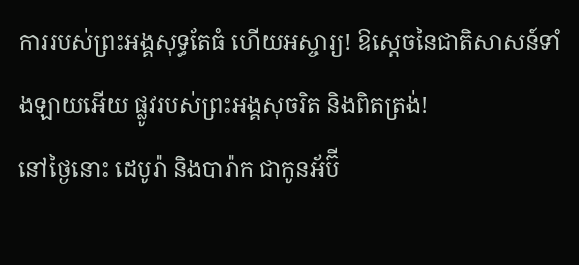ការរបស់ព្រះអង្គសុទ្ធតែធំ ហើយអស្ចារ្យ! ឱស្តេចនៃជាតិសាសន៍ទាំងឡាយអើយ ផ្លូវរបស់ព្រះអង្គសុចរិត និងពិតត្រង់!
នៅថ្ងៃនោះ ដេបូរ៉ា និងបារ៉ាក ជាកូនអ័ប៊ី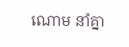ណោម នាំគ្នា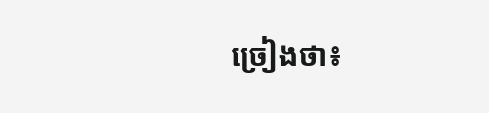ច្រៀងថា៖